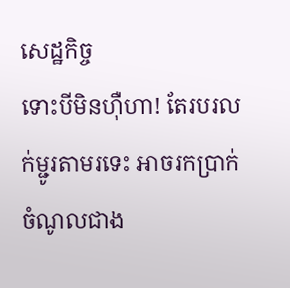សេដ្ឋកិច្ច
ទោះបីមិនហ៊ឺហា! តែរបរលក់ម្ជូរតាមរទេះ អាចរកប្រាក់ចំណូលជាង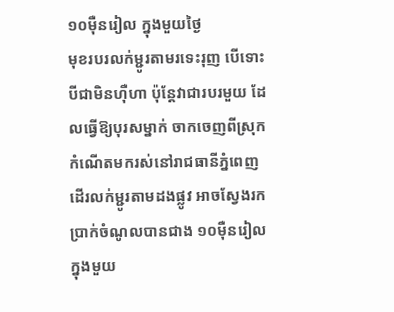១០ម៉ឺនរៀល ក្នុងមួយថ្ងៃ
មុខរបរលក់ម្ជូរតាមរទេះរុញ បើទោះបីជាមិនហ៊ឺហា ប៉ុន្ដែវាជារបរមួយ ដែលធ្វើឱ្យបុរសម្នាក់ ចាកចេញពីស្រុកកំណើតមករស់នៅរាជធានីភ្នំពេញ ដើរលក់ម្ជូរតាមដងផ្លូវ អាចស្វែងរកប្រាក់ចំណូលបានជាង ១០ម៉ឺនរៀល ក្នុងមួយ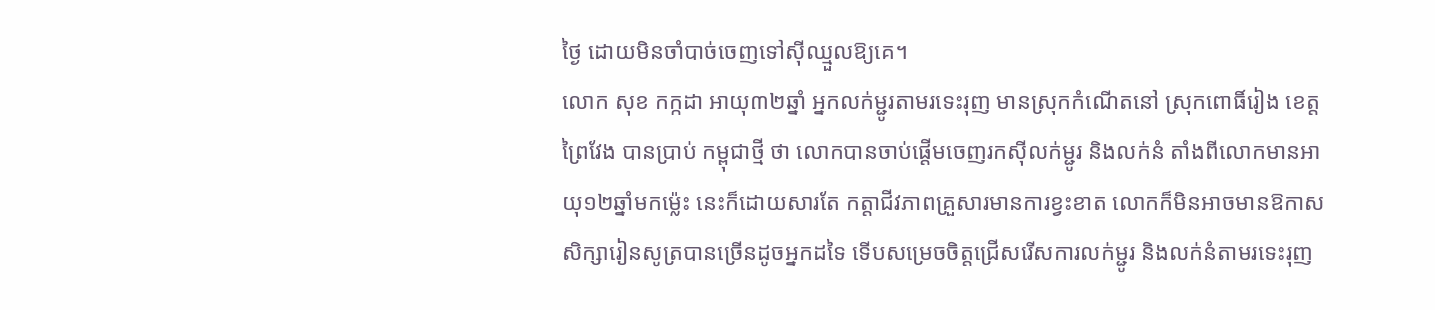ថ្ងៃ ដោយមិនចាំបាច់ចេញទៅស៊ីឈ្មួលឱ្យគេ។
លោក សុខ កក្កដា អាយុ៣២ឆ្នាំ អ្នកលក់ម្ជូរតាមរទេះរុញ មានស្រុកកំណើតនៅ ស្រុកពោធិ៍រៀង ខេត្តព្រៃវែង បានប្រាប់ កម្ពុជាថ្មី ថា លោកបានចាប់ផ្ដើមចេញរកស៊ីលក់ម្ជូរ និងលក់នំ តាំងពីលោកមានអាយុ១២ឆ្នាំមកម្ល៉េះ នេះក៏ដោយសារតែ កត្តាជីវភាពគ្រួសារមានការខ្វះខាត លោកក៏មិនអាចមានឱកាសសិក្សារៀនសូត្របានច្រើនដូចអ្នកដទៃ ទើបសម្រេចចិត្តជ្រើសរើសការលក់ម្ជូរ និងលក់នំតាមរទេះរុញ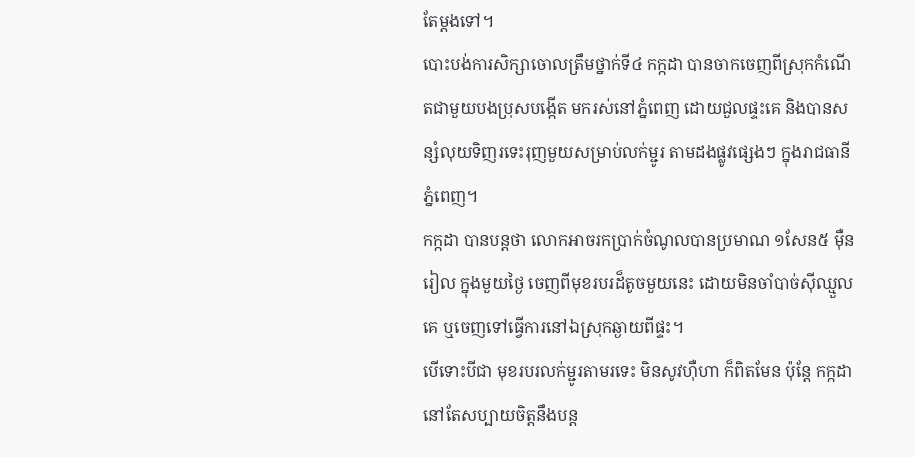តែម្ដងទៅ។
បោះបង់ការសិក្សាចោលត្រឹមថ្នាក់ទី៤ កក្កដា បានចាកចេញពីស្រុកកំណើតជាមួយបងប្រុសបង្កើត មករស់នៅភ្នំពេញ ដោយជួលផ្ទះគេ និងបានសន្សំលុយទិញរទេះរុញមួយសម្រាប់លក់ម្ជូរ តាមដងផ្លូវផ្សេងៗ ក្នុងរាជធានីភ្នំពេញ។
កក្កដា បានបន្តថា លោកអាចរកប្រាក់ចំណូលបានប្រមាណ ១សែន៥ ម៉ឺនរៀល ក្នុងមួយថ្ងៃ ចេញពីមុខរបរដ៏តូចមួយនេះ ដោយមិនចាំបាច់ស៊ីឈ្មួលគេ ឬចេញទៅធ្វើការនៅឯស្រុកឆ្ងាយពីផ្ទះ។
បើទោះបីជា មុខរបរលក់ម្ជូរតាមរទេះ មិនសូវហ៊ឺហា ក៏ពិតមែន ប៉ុន្ដែ កក្កដា នៅតែសប្បាយចិត្តនឹងបន្ត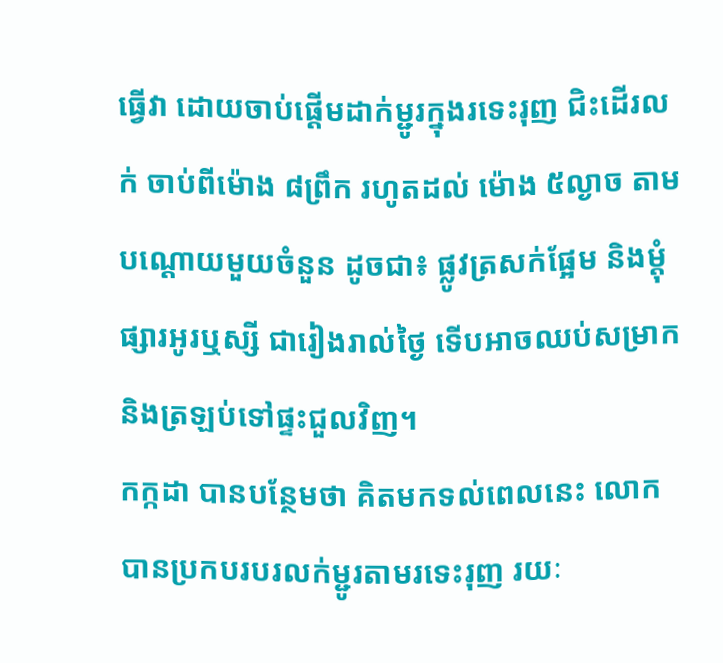ធ្វើវា ដោយចាប់ផ្ដើមដាក់ម្ជូរក្នុងរទេះរុញ ជិះដើរលក់ ចាប់ពីម៉ោង ៨ព្រឹក រហូតដល់ ម៉ោង ៥ល្ងាច តាមបណ្ដោយមួយចំនួន ដូចជា៖ ផ្លូវត្រសក់ផ្អែម និងម្ដុំផ្សារអូរឬស្សី ជារៀងរាល់ថ្ងៃ ទើបអាចឈប់សម្រាក និងត្រឡប់ទៅផ្ទះជួលវិញ។
កក្កដា បានបន្ថែមថា គិតមកទល់ពេលនេះ លោកបានប្រកបរបរលក់ម្ជូរតាមរទេះរុញ រយៈ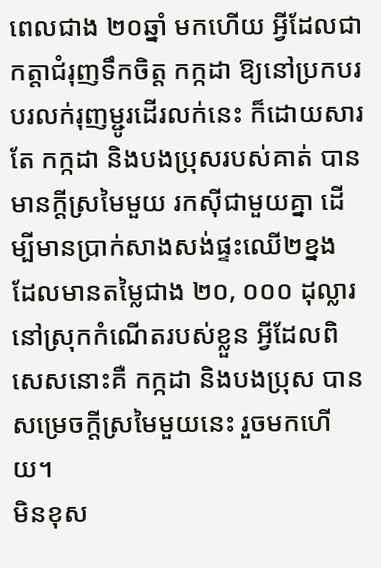ពេលជាង ២០ឆ្នាំ មកហើយ អ្វីដែលជាកត្តាជំរុញទឹកចិត្ត កក្កដា ឱ្យនៅប្រកបរបរលក់រុញម្ជូរដើរលក់នេះ ក៏ដោយសារតែ កក្កដា និងបងប្រុសរបស់គាត់ បានមានក្ដីស្រមៃមួយ រកស៊ីជាមួយគ្នា ដើម្បីមានប្រាក់សាងសង់ផ្ទះឈើ២ខ្នង ដែលមានតម្លៃជាង ២០, ០០០ ដុល្លារ នៅស្រុកកំណើតរបស់ខ្លួន អ្វីដែលពិសេសនោះគឺ កក្កដា និងបងប្រុស បានសម្រេចក្ដីស្រមៃមួយនេះ រួចមកហើយ។
មិនខុស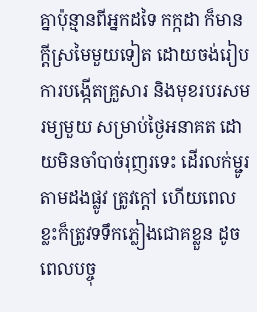គ្នាប៉ុន្មានពីអ្នកដទៃ កក្កដា ក៏មានក្ដីស្រមៃមួយទៀត ដោយចង់រៀបការបង្កើតគ្រួសារ និងមុខរបរសមរម្យមួយ សម្រាប់ថ្ងៃអនាគត ដោយមិនចាំបាច់រុញរទេះ ដើរលក់ម្ជូរតាមដងផ្លូវ ត្រូវក្ដៅ ហើយពេលខ្លះក៏ត្រូវទទឹកភ្លៀងជោគខ្លួន ដូចពេលបច្ចុ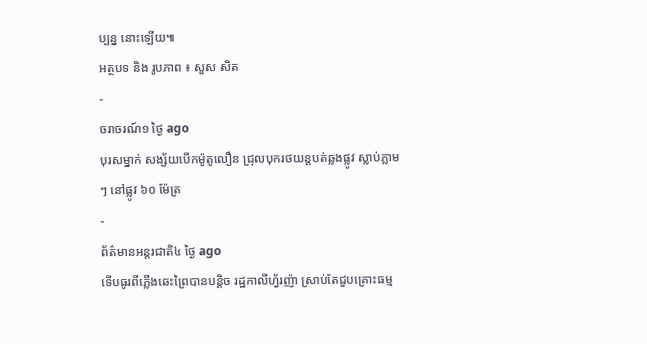ប្បន្ន នោះឡើយ៕
អត្ថបទ និង រូបភាព ៖ សួស សិត
-
ចរាចរណ៍១ ថ្ងៃ ago
បុរសម្នាក់ សង្ស័យបើកម៉ូតូលឿន ជ្រុលបុករថយន្តបត់ឆ្លងផ្លូវ ស្លាប់ភ្លាមៗ នៅផ្លូវ ៦០ ម៉ែត្រ
-
ព័ត៌មានអន្ដរជាតិ៤ ថ្ងៃ ago
ទើបធូរពីភ្លើងឆេះព្រៃបានបន្តិច រដ្ឋកាលីហ្វ័រញ៉ា ស្រាប់តែជួបគ្រោះធម្ម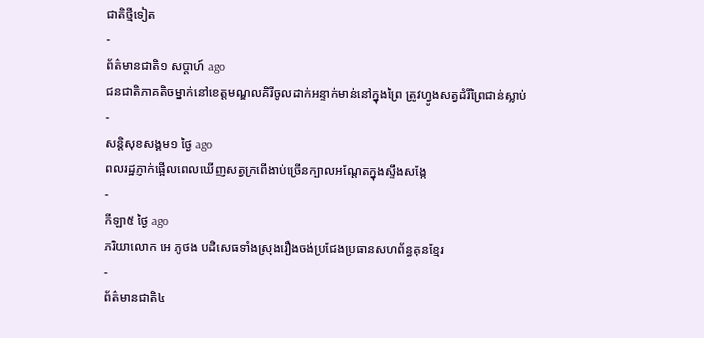ជាតិថ្មីទៀត
-
ព័ត៌មានជាតិ១ សប្តាហ៍ ago
ជនជាតិភាគតិចម្នាក់នៅខេត្តមណ្ឌលគិរីចូលដាក់អន្ទាក់មាន់នៅក្នុងព្រៃ ត្រូវហ្វូងសត្វដំរីព្រៃជាន់ស្លាប់
-
សន្តិសុខសង្គម១ ថ្ងៃ ago
ពលរដ្ឋភ្ញាក់ផ្អើលពេលឃើញសត្វក្រពើងាប់ច្រើនក្បាលអណ្ដែតក្នុងស្ទឹងសង្កែ
-
កីឡា៥ ថ្ងៃ ago
ភរិយាលោក អេ ភូថង បដិសេធទាំងស្រុងរឿងចង់ប្រជែងប្រធានសហព័ន្ធគុនខ្មែរ
-
ព័ត៌មានជាតិ៤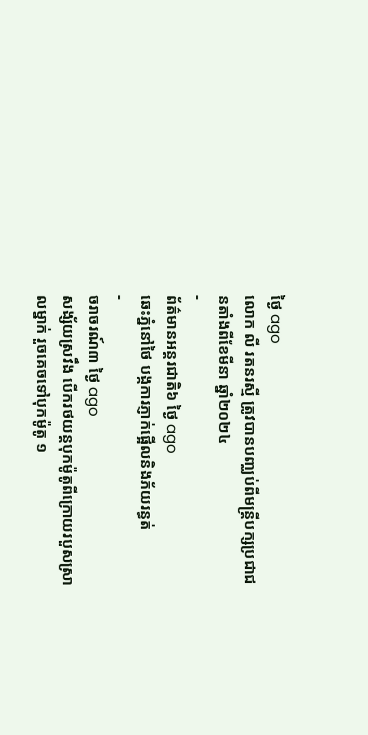ថ្ងៃ ago
លោក លី រតនរស្មី ត្រូវបានបញ្ឈប់ពីមន្ត្រីបក្សប្រជាជនតាំងពីខែមីនា ឆ្នាំ២០២៤
-
ព័ត៌មានអន្ដរជាតិ៦ ថ្ងៃ ago
ឆេះភ្នំនៅថៃ បង្កការភ្ញាក់ផ្អើលនិងភ័យរន្ធត់
-
ចរាចរណ៍៣ ថ្ងៃ ago
សង្ស័យស្រវឹង បើករថយន្តបុកម៉ូតូពីក្រោយរបួសស្រាលម្នាក់ រួចគេចទៅបុកម៉ូតូ ១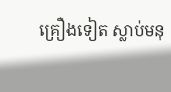គ្រឿងទៀត ស្លាប់មនុ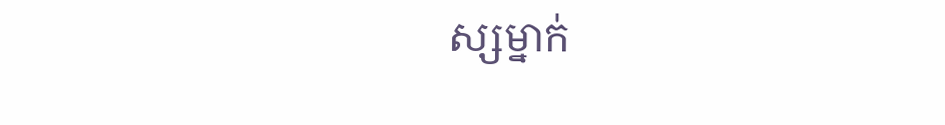ស្សម្នាក់